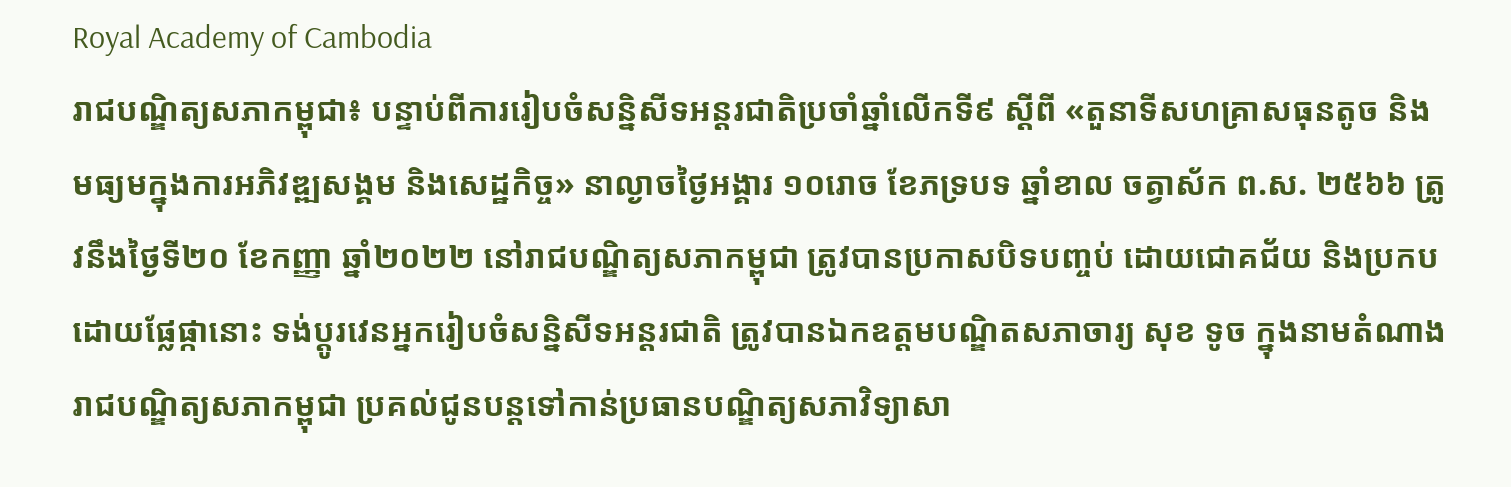Royal Academy of Cambodia
រាជបណ្ឌិត្យសភាកម្ពុជា៖ បន្ទាប់ពីការរៀបចំសន្និសីទអន្តរជាតិប្រចាំឆ្នាំលើកទី៩ ស្ដីពី «តួនាទីសហគ្រាសធុនតូច និងមធ្យមក្នុងការអភិវឌ្ឍសង្គម និងសេដ្ឋកិច្ច» នាល្ងាចថ្ងៃអង្គារ ១០រោច ខែភទ្របទ ឆ្នាំខាល ចត្វាស័ក ព.ស. ២៥៦៦ ត្រូវនឹងថ្ងៃទី២០ ខែកញ្ញា ឆ្នាំ២០២២ នៅរាជបណ្ឌិត្យសភាកម្ពុជា ត្រូវបានប្រកាសបិទបញ្ចប់ ដោយជោគជ័យ និងប្រកបដោយផ្លែផ្កានោះ ទង់ប្ដូរវេនអ្នករៀបចំសន្និសីទអន្តរជាតិ ត្រូវបានឯកឧត្តមបណ្ឌិតសភាចារ្យ សុខ ទូច ក្នុងនាមតំណាងរាជបណ្ឌិត្យសភាកម្ពុជា ប្រគល់ជូនបន្តទៅកាន់ប្រធានបណ្ឌិត្យសភាវិទ្យាសា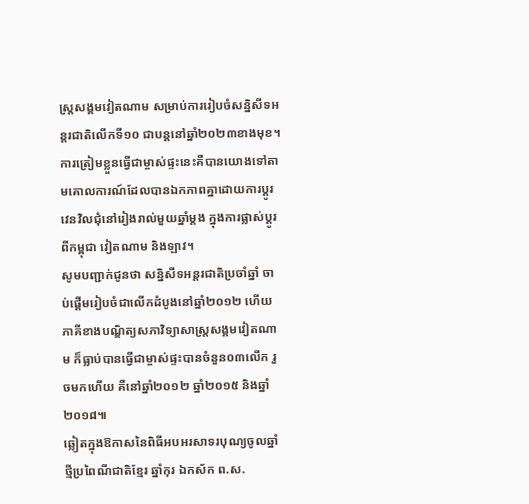ស្ត្រសង្គមវៀតណាម សម្រាប់ការរៀបចំសន្និសីទអន្តរជាតិលើកទី១០ ជាបន្តនៅឆ្នាំ២០២៣ខាងមុខ។ ការត្រៀមខ្លួនធ្វើជាម្ចាស់ផ្ទះនេះគឺបានយោងទៅតាមគោលការណ៍ដែលបានឯកភាពគ្នាដោយការប្តូរវេនវិលជុំនៅរៀងរាល់មួយឆ្នាំម្តង ក្នុងការផ្លាស់ប្តូរ ពីកម្ពុជា វៀតណាម និងឡាវ។
សូមបញ្ជាក់ជូនថា សន្និសីទអន្តរជាតិប្រចាំឆ្នាំ ចាប់ផ្តើមរៀបចំជាលើកដំបូងនៅឆ្នាំ២០១២ ហើយភាគីខាងបណ្ឌិត្យសភាវិទ្យាសាស្ត្រសង្គមវៀតណាម ក៏ធ្លាប់បានធ្វើជាម្ចាស់ផ្ទះបានចំនួន០៣លើក រួចមកហើយ គឺនៅឆ្នាំ២០១២ ឆ្នាំ២០១៥ និងឆ្នាំ២០១៨៕
ឆ្លៀតក្នុងឱកាសនៃពិធីអបអរសាទរបុណ្យចូលឆ្នាំថ្មីប្រពៃណីជាតិខ្មែរ ឆ្នាំកុរ ឯកស័ក ព.ស.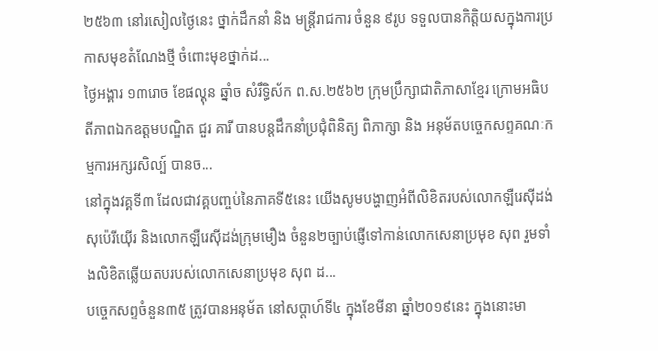២៥៦៣ នៅរសៀលថ្ងៃនេះ ថ្នាក់ដឹកនាំ និង មន្ត្រីរាជការ ចំនួន ៩រូប ទទួលបានកិត្តិយសក្នុងការប្រកាសមុខតំណែងថ្មី ចំពោះមុខថ្នាក់ដ...
ថ្ងៃអង្គារ ១៣រោច ខែផល្គុន ឆ្នាំច សំរឹទ្ធិស័ក ព.ស.២៥៦២ ក្រុមប្រឹក្សាជាតិភាសាខ្មែរ ក្រោមអធិបតីភាពឯកឧត្តមបណ្ឌិត ជួរ គារី បានបន្តដឹកនាំប្រជុំពិនិត្យ ពិភាក្សា និង អនុម័តបច្ចេកសព្ទគណៈកម្មការអក្សរសិល្ប៍ បានច...
នៅក្នុងវគ្គទី៣ ដែលជាវគ្គបញ្ចប់នៃភាគទី៥នេះ យើងសូមបង្ហាញអំពីលិខិតរបស់លោកឡឺរេស៊ីដង់ សុប៉េរីយ៉ើរ និងលោកឡឺរេស៊ីដង់ក្រុមមឿង ចំនួន២ច្បាប់ផ្ញើទៅកាន់លោកសេនាប្រមុខ សុព រួមទាំងលិខិតឆ្លើយតបរបស់លោកសេនាប្រមុខ សុព ដ...
បច្ចេកសព្ទចំនួន៣៥ ត្រូវបានអនុម័ត នៅសប្តាហ៍ទី៤ ក្នុងខែមីនា ឆ្នាំ២០១៩នេះ ក្នុងនោះមា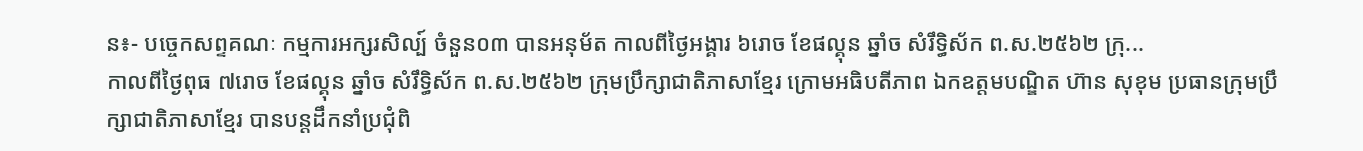ន៖- បច្ចេកសព្ទគណៈ កម្មការអក្សរសិល្ប៍ ចំនួន០៣ បានអនុម័ត កាលពីថ្ងៃអង្គារ ៦រោច ខែផល្គុន ឆ្នាំច សំរឹទ្ធិស័ក ព.ស.២៥៦២ ក្រុ...
កាលពីថ្ងៃពុធ ៧រោច ខែផល្គុន ឆ្នាំច សំរឹទ្ធិស័ក ព.ស.២៥៦២ ក្រុមប្រឹក្សាជាតិភាសាខ្មែរ ក្រោមអធិបតីភាព ឯកឧត្តមបណ្ឌិត ហ៊ាន សុខុម ប្រធានក្រុមប្រឹក្សាជាតិភាសាខ្មែរ បានបន្តដឹកនាំប្រជុំពិ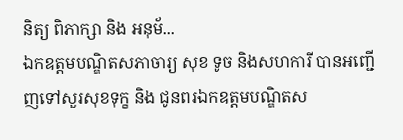និត្យ ពិភាក្សា និង អនុម័...
ឯកឧត្តមបណ្ឌិតសភាចារ្យ សុខ ទូច និងសហការី បានអញ្ជើញទៅសួរសុខទុក្ខ និង ជូនពរឯកឧត្តមបណ្ឌិតស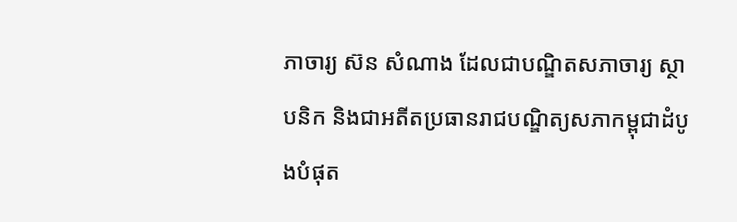ភាចារ្យ ស៊ន សំណាង ដែលជាបណ្ឌិតសភាចារ្យ ស្ថាបនិក និងជាអតីតប្រធានរាជបណ្ឌិត្យសភាកម្ពុជាដំបូងបំផុត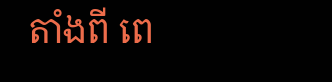តាំងពី ពេ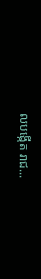លបង្កើត រាជ...